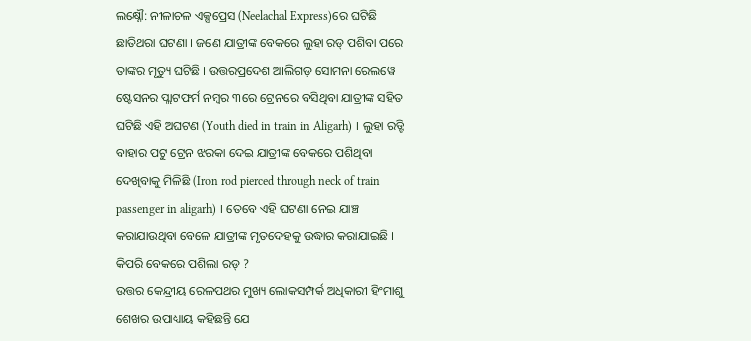ଲକ୍ଷ୍ନୌ: ନୀଳାଚଳ ଏକ୍ସପ୍ରେସ (Neelachal Express)ରେ ଘଟିଛି ଛାତିଥରା ଘଟଣା । ଜଣେ ଯାତ୍ରୀଙ୍କ ବେକରେ ଲୁହା ରଡ୍ ପଶିବା ପରେ ତାଙ୍କର ମୃତ୍ୟୁ ଘଟିଛି । ଉତ୍ତରପ୍ରଦେଶ ଆଲିଗଡ଼ ସୋମନା ରେଲୱେ ଷ୍ଟେସନର ପ୍ଲାଟଫର୍ମ ନମ୍ବର ୩ରେ ଟ୍ରେନରେ ବସିଥିବା ଯାତ୍ରୀଙ୍କ ସହିତ ଘଟିଛି ଏହି ଅଘଟଣ (Youth died in train in Aligarh) । ଲୁହା ରଡ୍ଟି ବାହାର ପଟୁ ଟ୍ରେନ ଝରକା ଦେଇ ଯାତ୍ରୀଙ୍କ ବେକରେ ପଶିଥିବା ଦେଖିବାକୁ ମିଳିଛି (Iron rod pierced through neck of train passenger in aligarh) । ତେବେ ଏହି ଘଟଣା ନେଇ ଯାଞ୍ଚ କରାଯାଉଥିବା ବେଳେ ଯାତ୍ରୀଙ୍କ ମୃତଦେହକୁ ଉଦ୍ଧାର କରାଯାଇଛି ।
କିପରି ବେକରେ ପଶିଲା ରଡ୍ ?
ଉତ୍ତର କେନ୍ଦ୍ରୀୟ ରେଳପଥର ମୁଖ୍ୟ ଲୋକସମ୍ପର୍କ ଅଧିକାରୀ ହିଂମାଶୁ ଶେଖର ଉପାଧ୍ୟାୟ କହିଛନ୍ତି ଯେ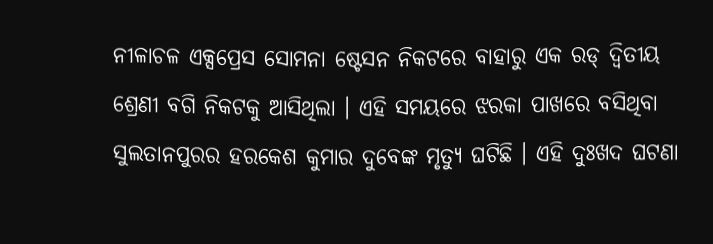ନୀଳାଚଳ ଏକ୍ସପ୍ରେସ ସୋମନା ଷ୍ଟେସନ ନିକଟରେ ବାହାରୁ ଏକ ରଡ୍ ଦ୍ବିତୀୟ ଶ୍ରେଣୀ ବଗି ନିକଟକୁ ଆସିଥିଲା । ଏହି ସମୟରେ ଝରକା ପାଖରେ ବସିଥିବା ସୁଲତାନପୁରର ହରକେଶ କୁମାର ଦୁବେଙ୍କ ମୃତ୍ୟୁ ଘଟିଛି । ଏହି ଦୁଃଖଦ ଘଟଣା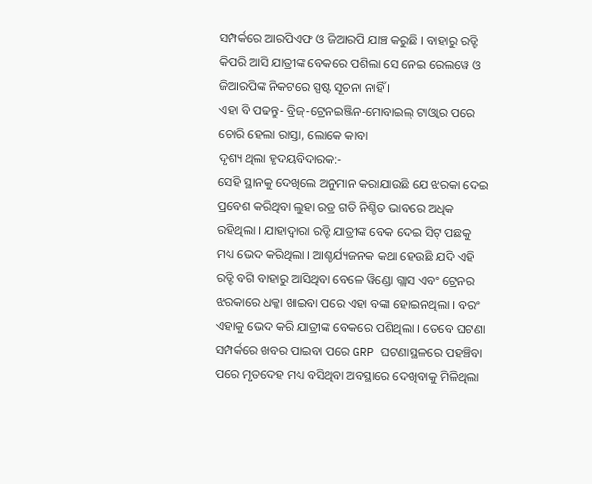ସମ୍ପର୍କରେ ଆରପିଏଫ ଓ ଜିଆରପି ଯାଞ୍ଚ କରୁଛି । ବାହାରୁ ରଡ୍ଟି କିପରି ଆସି ଯାତ୍ରୀଙ୍କ ବେକରେ ପଶିଲା ସେ ନେଇ ରେଲୱେ ଓ ଜିଆରପିଙ୍କ ନିକଟରେ ସ୍ପଷ୍ଟ ସୂଚନା ନାହିଁ ।
ଏହା ବି ପଢନ୍ତୁ- ବ୍ରିଜ୍-ଟ୍ରେନଇଞ୍ଜିନ-ମୋବାଇଲ୍ ଟାଓ୍ୱାର ପରେ ଚୋରି ହେଲା ରାସ୍ତା, ଲୋକେ କାବା
ଦୃଶ୍ୟ ଥିଲା ହୃଦୟବିଦାରକ:-
ସେହି ସ୍ଥାନକୁ ଦେଖିଲେ ଅନୁମାନ କରାଯାଉଛି ଯେ ଝରକା ଦେଇ ପ୍ରବେଶ କରିଥିବା ଲୁହା ରଡ୍ର ଗତି ନିଶ୍ଚିତ ଭାବରେ ଅଧିକ ରହିଥିଲା । ଯାହାଦ୍ବାରା ରଡ୍ଟି ଯାତ୍ରୀଙ୍କ ବେକ ଦେଇ ସିଟ୍ ପଛକୁ ମଧ୍ୟ ଭେଦ କରିଥିଲା । ଆଶ୍ଚର୍ଯ୍ୟଜନକ କଥା ହେଉଛି ଯଦି ଏହି ରଡ୍ଟି ବଗି ବାହାରୁ ଆସିଥିବା ବେଳେ ୱିଣ୍ଡୋ ଗ୍ଲାସ ଏବଂ ଟ୍ରେନର ଝରକାରେ ଧକ୍କା ଖାଇବା ପରେ ଏହା ବଙ୍କା ହୋଇନଥିଲା । ବରଂ ଏହାକୁ ଭେଦ କରି ଯାତ୍ରୀଙ୍କ ବେକରେ ପଶିଥିଲା । ତେବେ ଘଟଣା ସମ୍ପର୍କରେ ଖବର ପାଇବା ପରେ GRP ଘଟଣାସ୍ଥଳରେ ପହଞ୍ଚିବା ପରେ ମୃତଦେହ ମଧ୍ୟ ବସିଥିବା ଅବସ୍ଥାରେ ଦେଖିବାକୁ ମିଳିଥିଲା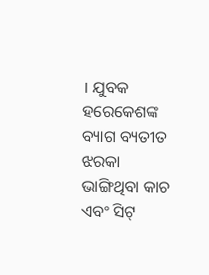। ଯୁବକ ହରେକେଶଙ୍କ ବ୍ୟାଗ ବ୍ୟତୀତ ଝରକା ଭାଙ୍ଗିଥିବା କାଚ ଏବଂ ସିଟ୍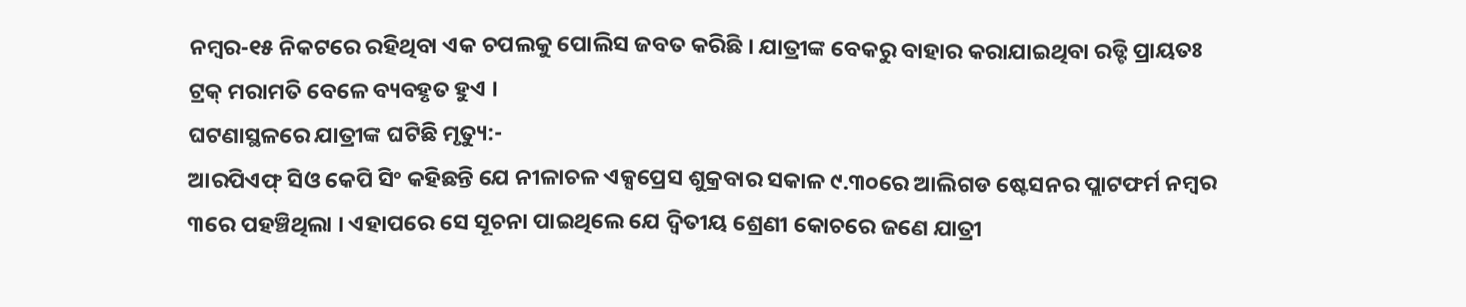ନମ୍ବର-୧୫ ନିକଟରେ ରହିଥିବା ଏକ ଚପଲକୁ ପୋଲିସ ଜବତ କରିଛି । ଯାତ୍ରୀଙ୍କ ବେକରୁ ବାହାର କରାଯାଇଥିବା ରଡ୍ଟି ପ୍ରାୟତଃ ଟ୍ରକ୍ ମରାମତି ବେଳେ ବ୍ୟବହୃତ ହୁଏ ।
ଘଟଣାସ୍ଥଳରେ ଯାତ୍ରୀଙ୍କ ଘଟିଛି ମୃତ୍ୟୁ:-
ଆରପିଏଫ୍ ସିଓ କେପି ସିଂ କହିଛନ୍ତି ଯେ ନୀଳାଚଳ ଏକ୍ସପ୍ରେସ ଶୁକ୍ରବାର ସକାଳ ୯.୩୦ରେ ଆଲିଗଡ ଷ୍ଟେସନର ପ୍ଲାଟଫର୍ମ ନମ୍ବର ୩ରେ ପହଞ୍ଚିଥିଲା । ଏହାପରେ ସେ ସୂଚନା ପାଇଥିଲେ ଯେ ଦ୍ବିତୀୟ ଶ୍ରେଣୀ କୋଚରେ ଜଣେ ଯାତ୍ରୀ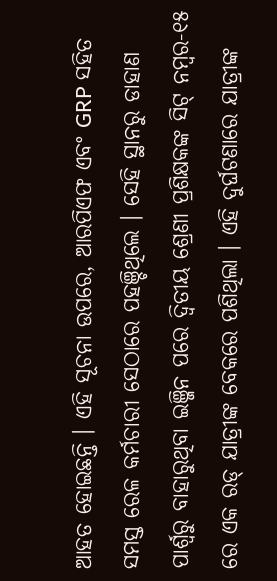ଆହତ ହୋଇଛନ୍ତି । ଏହି ସୂଚନା ଉପରେ, ଆରପିଏଫ ଏବଂ GRP ସହିତ ସମସ୍ତ ରେଳ କର୍ମଚାରୀ ସେଠାରେ ପହଞ୍ଚିଥିଲେ । ସେହି ସ୍ଥାନରୁ ଡାହାଣ ପାର୍ଶ୍ବରୁ ବାହାରୁଥିବା ଇଞ୍ଜିନ ପରେ ଦ୍ବିତୀୟ ଶ୍ରେଣୀ ପ୍ରଶିକ୍ଷକଙ୍କ ସିଟ୍ ନମ୍ବର-୧୫ ରେ ଏକ ରଡ୍ ଯାତ୍ରୀଙ୍କ ବେକରେ ପଶିଥିଲା । ଏହି ଦୁର୍ଘଟଣାରେ ଯାତ୍ରୀଙ୍କ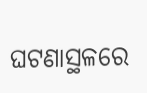ଘଟଣାସ୍ଥଳରେ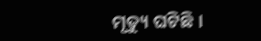ମୃତ୍ୟୁ ଘଟିଛି ।